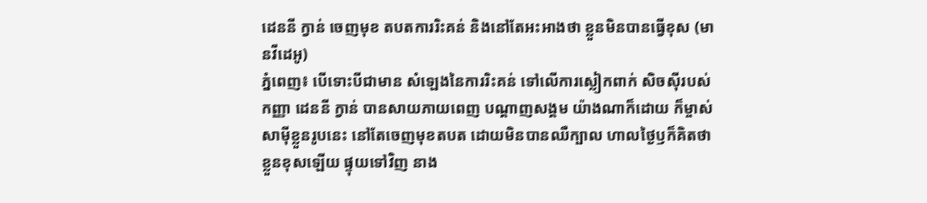ដេននី ក្វាន់ ចេញមុខ តបតការរិះគន់ និងនៅតែអះអាងថា ខ្លួនមិនបានធ្វើខុស (មានវីដេអូ)
ភ្នំពេញ៖ បើទោះបីជាមាន សំឡេងនៃការរិះគន់ ទៅលើការស្លៀកពាក់ សិចស៊ីរបស់ កញ្ញា ដេននី ក្វាន់ បានសាយភាយពេញ បណ្តាញសង្គម យ៉ាងណាក៏ដោយ ក៏ម្ចាស់សាម៉ីខ្លួនរូបនេះ នៅតែចេញមុខតបត ដោយមិនបានឈឺក្បាល ហាលថ្ងៃឫក៏គិតថា ខ្លួនខុសឡើយ ផ្ទុយទៅវិញ នាង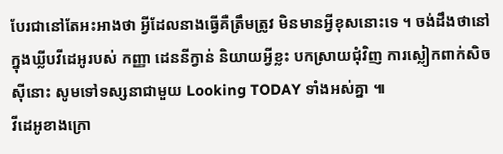បែរជានៅតែអះអាងថា អ្វីដែលនាងធ្វើគឺត្រឹមត្រូវ មិនមានអ្វីខុសនោះទេ ។ ចង់ដឹងថានៅក្នុងឃ្លីបវីដេអូរបស់ កញ្ញា ដេននីក្វាន់ និយាយអ្វីខ្លះ បកស្រាយជុំវិញ ការស្លៀកពាក់សិចស៊ីនោះ សូមទៅទស្សនាជាមួយ Looking TODAY ទាំងអស់គ្នា ៕
វីដេអូខាងក្រោ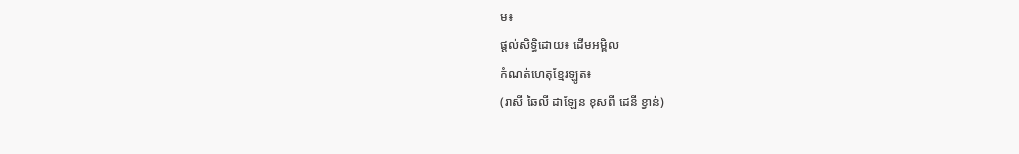ម៖
ផ្តល់សិទ្ធិដោយ៖ ដើមអម្ពិល
កំណត់ហេតុខ្មែរឡូត៖
(រាសី ឆៃលី ដាឡែន ខុសពី ដេនី ខ្វាន់)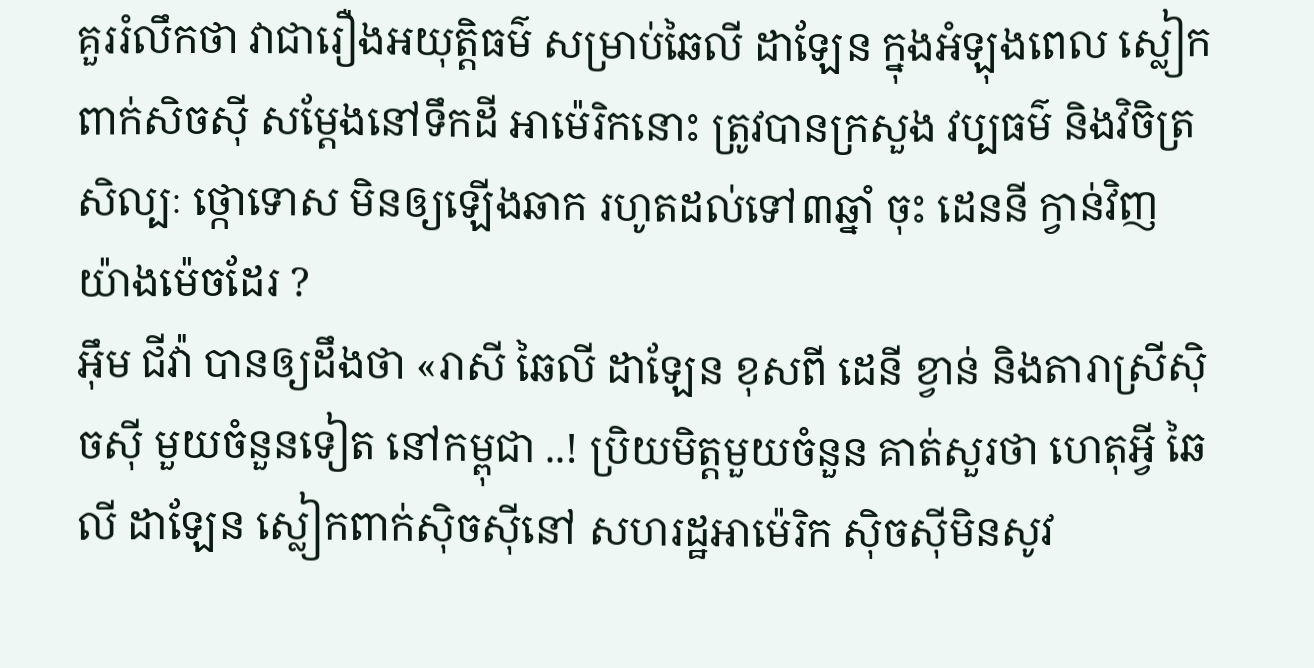គួររំលឹកថា វាជារឿងអយុត្តិធម៌ សម្រាប់ឆៃលី ដាឡែន ក្នុងអំឡុងពេល ស្លៀកពាក់សិចស៊ី សម្តែងនៅទឹកដី អាម៉េរិកនោះ ត្រូវបានក្រសួង វប្បធម៌ និងវិចិត្រសិល្បៈ ថ្កោទោស មិនឲ្យឡើងឆាក រហូតដល់ទៅ៣ឆ្នាំ ចុះ ដេននី ក្វាន់វិញ យ៉ាងម៉េចដែរ ?
អ៊ឹម ជីវ៉ា បានឲ្យដឹងថា «រាសី ឆៃលី ដាឡែន ខុសពី ដេនី ខ្វាន់ និងតារាស្រីស៊ិចស៊ី មួយចំនួនទៀត នៅកម្ពុជា ..! ប្រិយមិត្តមួយចំនួន គាត់សួរថា ហេតុអ្វី ឆៃលី ដាឡែន ស្លៀកពាក់ស៊ិចស៊ីនៅ សហរដ្ឋអាម៉េរិក ស៊ិចស៊ីមិនសូវ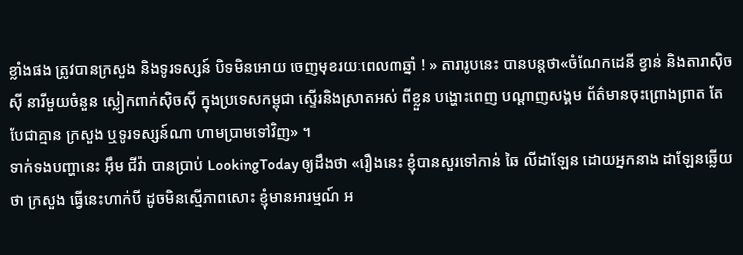ខ្លាំងផង ត្រូវបានក្រសួង និងទូរទស្សន៍ បិទមិនអោយ ចេញមុខរយៈពេល៣ឆ្នាំ ! » តារារូបនេះ បានបន្តថា«ចំណែកដេនី ខ្វាន់ និងតារាស៊ិចស៊ី នារីមួយចំនួន ស្លៀកពាក់ស៊ិចស៊ី ក្នុងប្រទេសកម្ពុជា ស្ទើរនិងស្រាតអស់ ពីខ្លួន បង្ហោះពេញ បណ្តាញសង្គម ព័ត៌មានចុះព្រោងព្រាត តែបែជាគ្មាន ក្រសួង ឬទូរទស្សន៍ណា ហាមប្រាមទៅវិញ» ។
ទាក់ទងបញ្ហានេះ អ៊ឹម ជីវ៉ា បានប្រាប់ LookingToday ឲ្យដឹងថា «រឿងនេះ ខ្ញុំបានសួរទៅកាន់ ឆៃ លីដាឡែន ដោយអ្នកនាង ដាឡែនឆ្លើយថា ក្រសួង ធ្វើនេះហាក់បី ដូចមិនស្មើភាពសោះ ខ្ញុំមានអារម្មណ៍ អ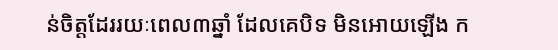ន់ចិត្តដែររយៈពេល៣ឆ្នាំ ដែលគេបិទ មិនអោយឡើង ក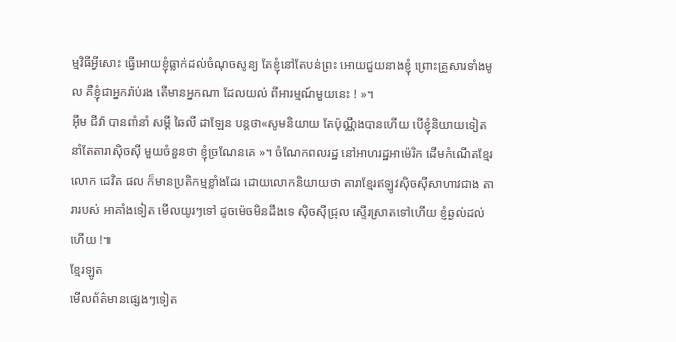ម្មវិធីអ្វីសោះ ធ្វើអោយខ្ញុំធ្លាក់ដល់ចំណុចសូន្យ តែខ្ញុំនៅតែបន់ព្រះ អោយជួយនាងខ្ញុំ ព្រោះគ្រួសារទាំងមូល គឺខ្ញុំជាអ្នករ៉ាប់រង តើមានអ្នកណា ដែលយល់ ពីអារម្មណ៍មួយនេះ ! »។
អ៊ឹម ជីវ៉ា បានពាំនាំ សម្តី ឆៃលី ដាឡែន បន្តថា«សូមនិយាយ តែប៉ុណ្ណឹងបានហើយ បើខ្ញុំនិយាយទៀត នាំតែតារាស៊ិចស៊ី មួយចំនួនថា ខ្ញុំច្រណែនគេ »។ ចំណែកពលរដ្ឋ នៅអាហរដ្ឋអាម៉េរិក ដើមកំណើតខ្មែរ លោក ដេវិត ផល ក៏មានប្រតិកម្មខ្លាំងដែរ ដោយលោកនិយាយថា តារាខ្មែរឥឡូវស៊ិចស៊ីសាហាវជាង តារារបស់ អាគាំងទៀត មើលយូរៗទៅ ដូចម៉េចមិនដឹងទេ ស៊ិចស៊ីជ្រុល ស្ទើរស្រាតទៅហើយ ខ្ញំឆ្ងល់ដល់ហើយ !៕
ខ្មែរឡូត
មើលព័ត៌មានផ្សេងៗទៀត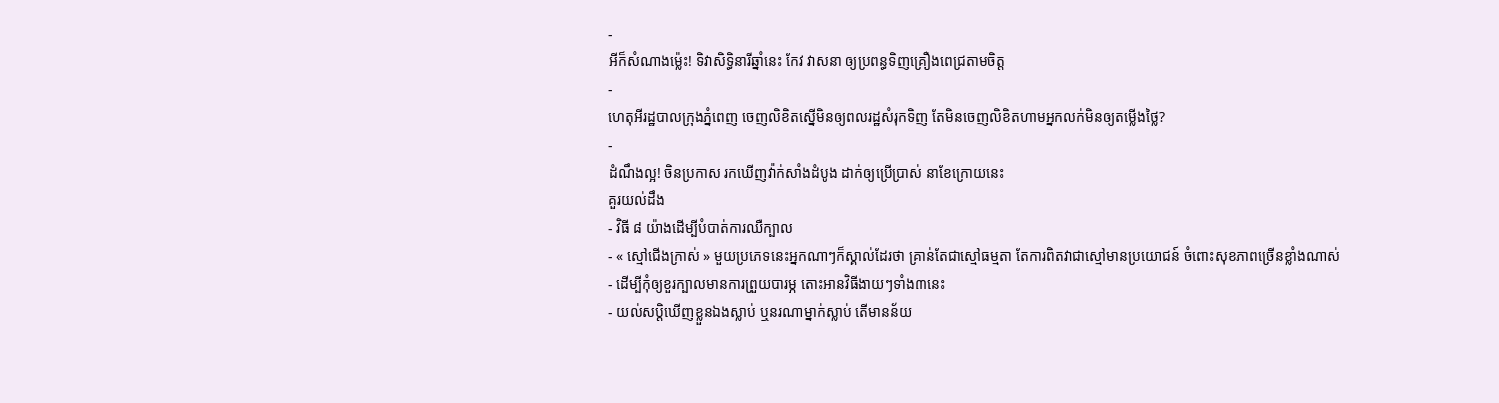-
អីក៏សំណាងម្ល៉េះ! ទិវាសិទ្ធិនារីឆ្នាំនេះ កែវ វាសនា ឲ្យប្រពន្ធទិញគ្រឿងពេជ្រតាមចិត្ត
-
ហេតុអីរដ្ឋបាលក្រុងភ្នំពេញ ចេញលិខិតស្នើមិនឲ្យពលរដ្ឋសំរុកទិញ តែមិនចេញលិខិតហាមអ្នកលក់មិនឲ្យតម្លើងថ្លៃ?
-
ដំណឹងល្អ! ចិនប្រកាស រកឃើញវ៉ាក់សាំងដំបូង ដាក់ឲ្យប្រើប្រាស់ នាខែក្រោយនេះ
គួរយល់ដឹង
- វិធី ៨ យ៉ាងដើម្បីបំបាត់ការឈឺក្បាល
- « ស្មៅជើងក្រាស់ » មួយប្រភេទនេះអ្នកណាៗក៏ស្គាល់ដែរថា គ្រាន់តែជាស្មៅធម្មតា តែការពិតវាជាស្មៅមានប្រយោជន៍ ចំពោះសុខភាពច្រើនខ្លាំងណាស់
- ដើម្បីកុំឲ្យខួរក្បាលមានការព្រួយបារម្ភ តោះអានវិធីងាយៗទាំង៣នេះ
- យល់សប្តិឃើញខ្លួនឯងស្លាប់ ឬនរណាម្នាក់ស្លាប់ តើមានន័យ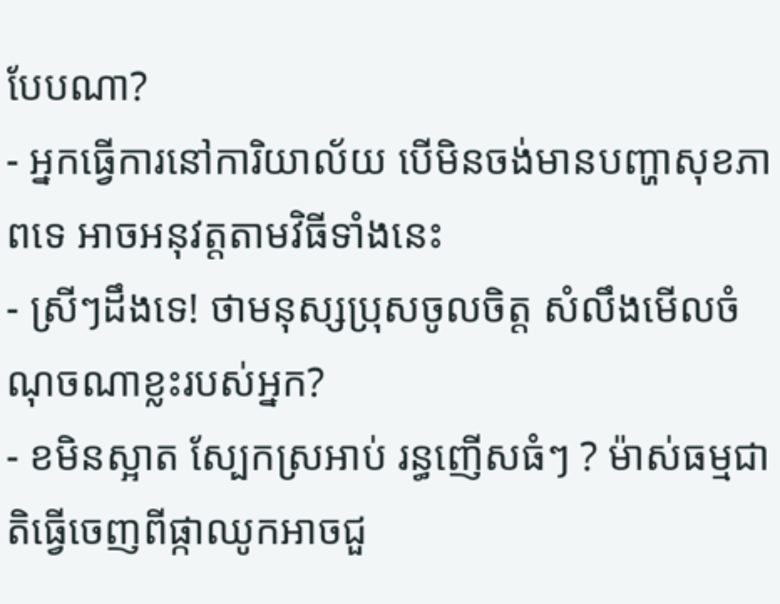បែបណា?
- អ្នកធ្វើការនៅការិយាល័យ បើមិនចង់មានបញ្ហាសុខភាពទេ អាចអនុវត្តតាមវិធីទាំងនេះ
- ស្រីៗដឹងទេ! ថាមនុស្សប្រុសចូលចិត្ត សំលឹងមើលចំណុចណាខ្លះរបស់អ្នក?
- ខមិនស្អាត ស្បែកស្រអាប់ រន្ធញើសធំៗ ? ម៉ាស់ធម្មជាតិធ្វើចេញពីផ្កាឈូកអាចជួ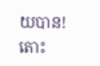យបាន! តោះ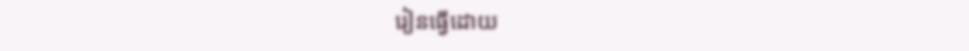រៀនធ្វើដោយ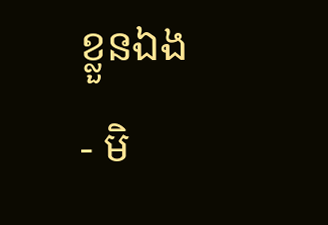ខ្លួនឯង
- មិ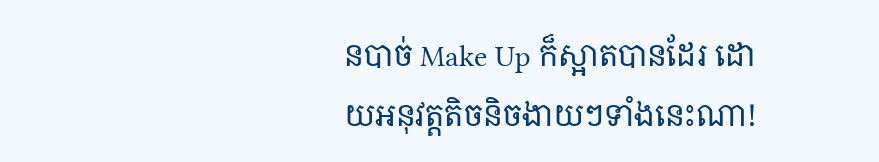នបាច់ Make Up ក៏ស្អាតបានដែរ ដោយអនុវត្តតិចនិចងាយៗទាំងនេះណា!